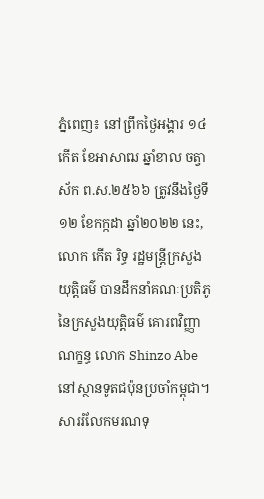ភ្នំពេញ៖ នៅព្រឹកថ្ងៃអង្គារ ១៤កើត ខែអាសាឍ ឆ្នាំខាល ចត្វាស័ក ព.ស.២៥៦៦ ត្រូវនឹងថ្ងៃទី១២ ខែកក្កដា ឆ្នាំ២០២២ នេះ, លោក កើត រិទ្ធ រដ្ឋមន្ត្រីក្រសួងយុត្តិធម៌ បានដឹកនាំគណៈប្រតិភូនៃក្រសួងយុត្តិធម៌ គោរពវិញ្ញាណក្ខន្ធ លោក Shinzo Abe នៅស្ថានទូតជប៉ុនប្រចាំកម្ពុជា។
សាររំលែកមរណទុ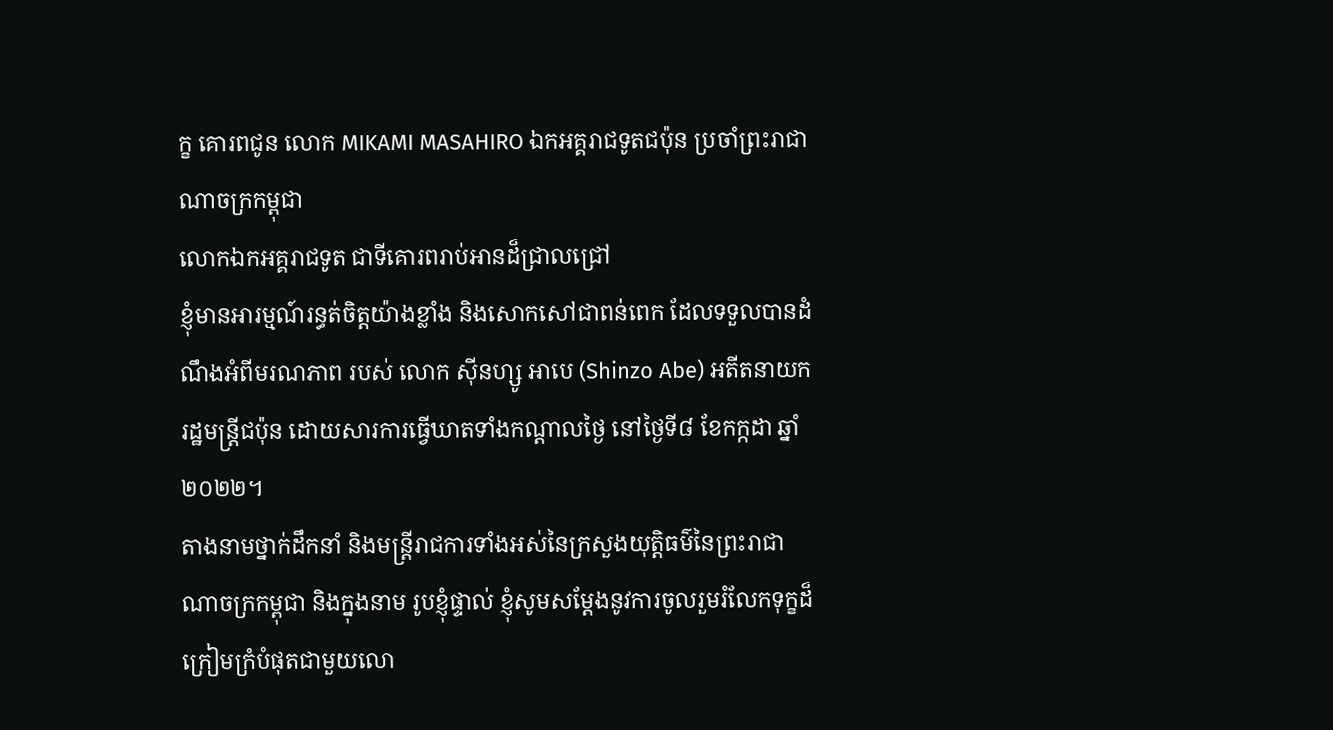ក្ខ គោរពជូន លោក MIKAMI MASAHIRO ឯកអគ្គរាជទូតជប៉ុន ប្រចាំព្រះរាជាណាចក្រកម្ពុជា
លោកឯកអគ្គរាជទូត ជាទីគោរពរាប់អានដ៏ជ្រាលជ្រៅ
ខ្ញុំមានអារម្មណ៍រន្ធត់ចិត្តយ៉ាងខ្លាំង និងសោកសៅជាពន់ពេក ដែលទទួលបានដំណឹងអំពីមរណភាព របស់ លោក ស៊ីនហ្សូ អាបេ (Shinzo Abe) អតីតនាយករដ្ឋមន្ត្រីជប៉ុន ដោយសារការធ្វើឃាតទាំងកណ្តាលថ្ងៃ នៅថ្ងៃទី៨ ខែកក្កដា ឆ្នាំ២០២២។
តាងនាមថ្នាក់ដឹកនាំ និងមន្ត្រីរាជការទាំងអស់នៃក្រសួងយុត្តិធម៌នៃព្រះរាជាណាចក្រកម្ពុជា និងក្នុងនាម រូបខ្ញុំផ្ទាល់ ខ្ញុំសូមសម្តែងនូវការចូលរួមរំលែកទុក្ខដ៏ក្រៀមក្រំបំផុតជាមួយលោ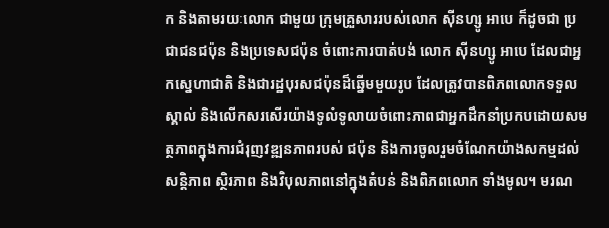ក និងតាមរយៈលោក ជាមួយ ក្រុមគ្រួសាររបស់លោក ស៊ីនហ្សូ អាបេ ក៏ដូចជា ប្រជាជនជប៉ុន និងប្រទេសជប៉ុន ចំពោះការបាត់បង់ លោក ស៊ីនហ្សូ អាបេ ដែលជាអ្នកស្នេហាជាតិ និងជារដ្ឋបុរសជប៉ុនដ៏ឆ្នើមមួយរូប ដែលត្រូវបានពិភពលោកទទួលស្គាល់ និងលើកសរសើរយ៉ាងទូលំទូលាយចំពោះភាពជាអ្នកដឹកនាំប្រកបដោយសមត្ថភាពក្នុងការជំរុញវឌ្ឍនភាពរបស់ ជប៉ុន និងការចូលរួមចំណែកយ៉ាងសកម្មដល់សន្តិភាព ស្ថិរភាព និងវិបុលភាពនៅក្នុងតំបន់ និងពិភពលោក ទាំងមូល។ មរណ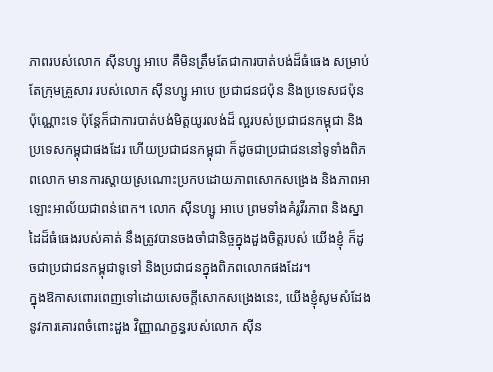ភាពរបស់លោក ស៊ីនហ្សូ អាបេ គឺមិនត្រឹមតែជាការបាត់បង់ដ៏ធំធេង សម្រាប់តែក្រុមគ្រួសារ របស់លោក ស៊ីនហ្សូ អាបេ ប្រជាជនជប៉ុន និងប្រទេសជប៉ុនប៉ុណ្ណោះទេ ប៉ុន្តែក៏ជាការបាត់បង់មិត្តយូរលង់ដ៏ ល្អរបស់ប្រជាជនកម្ពុជា និងប្រទេសកម្ពុជាផងដែរ ហើយប្រជាជនកម្ពុជា ក៏ដូចជាប្រជាជននៅទូទាំងពិភពលោក មានការស្តាយស្រណោះប្រកបដោយភាពសោកសង្រេង និងភាពអាឡោះអាល័យជាពន់ពេក។ លោក ស៊ីនហ្សូ អាបេ ព្រមទាំងគំរូវីរភាព និងស្នាដៃដ៏ធំធេងរបស់គាត់ នឹងត្រូវបានចងចាំជានិច្ចក្នុងដួងចិត្តរបស់ យើងខ្ញុំ ក៏ដូចជាប្រជាជនកម្ពុជាទូទៅ និងប្រជាជនក្នុងពិភពលោកផងដែរ។
ក្នុងឱកាសពោរពេញទៅដោយសេចក្ដីសោកសង្រេងនេះ, យើងខ្ញុំសូមសំដែងនូវការគោរពចំពោះដួង វិញ្ញាណក្ខន្ធរបស់លោក ស៊ីន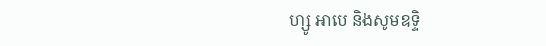ហ្សូ អាបេ និងសូមឧទ្ទិ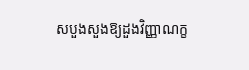សបួងសួងឱ្យដួងវិញ្ញាណក្ខ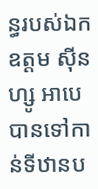ន្ធរបស់ឯកឧត្តម ស៊ីនហ្សូ អាបេ បានទៅកាន់ទីឋានប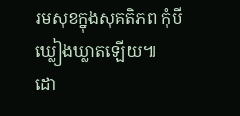រមសុខក្នុងសុគតិភព កុំបីឃ្លៀងឃ្លាតឡើយ៕
ដោ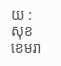យ : សុខ ខេមរា